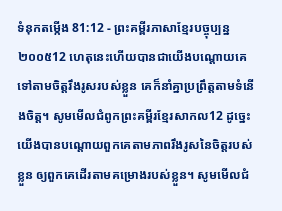ទំនុកតម្កើង 81:12 - ព្រះគម្ពីរភាសាខ្មែរបច្ចុប្បន្ន ២០០៥12 ហេតុនេះហើយបានជាយើងបណ្ដោយគេ ទៅតាមចិត្តរឹងរូសរបស់ខ្លួន គេក៏នាំគ្នាប្រព្រឹត្តតាមទំនើងចិត្ត។ សូមមើលជំពូកព្រះគម្ពីរខ្មែរសាកល12 ដូច្នេះ យើងបានបណ្ដោយពួកគេតាមភាពរឹងរូសនៃចិត្តរបស់ខ្លួន ឲ្យពួកគេដើរតាមគម្រោងរបស់ខ្លួន។ សូមមើលជំ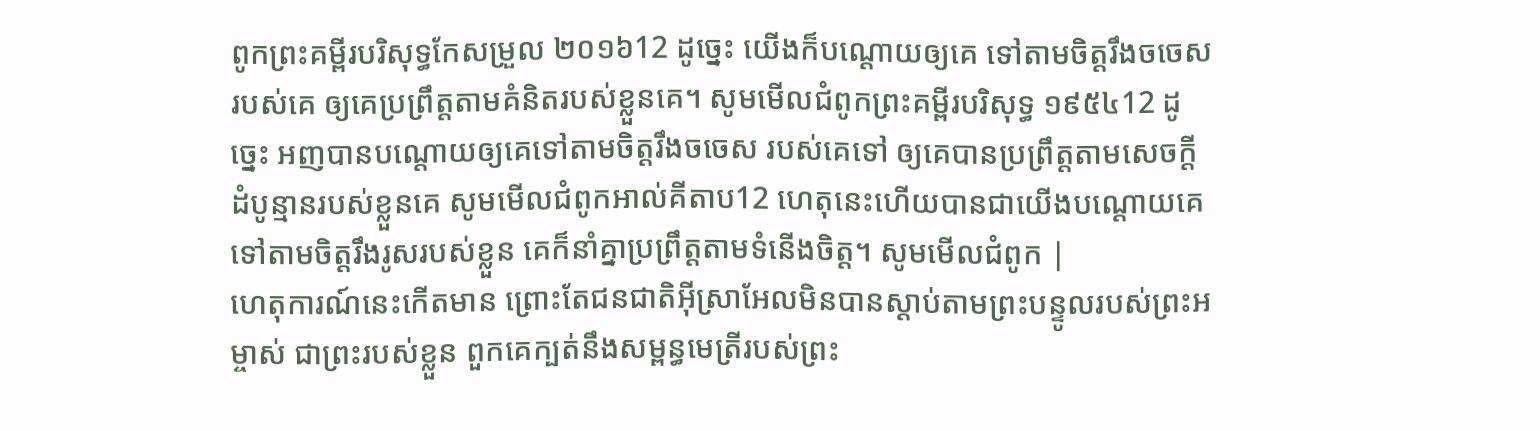ពូកព្រះគម្ពីរបរិសុទ្ធកែសម្រួល ២០១៦12 ដូច្នេះ យើងក៏បណ្ដោយឲ្យគេ ទៅតាមចិត្តរឹងចចេសរបស់គេ ឲ្យគេប្រព្រឹត្តតាមគំនិតរបស់ខ្លួនគេ។ សូមមើលជំពូកព្រះគម្ពីរបរិសុទ្ធ ១៩៥៤12 ដូច្នេះ អញបានបណ្តោយឲ្យគេទៅតាមចិត្តរឹងចចេស របស់គេទៅ ឲ្យគេបានប្រព្រឹត្តតាមសេចក្ដីដំបូន្មានរបស់ខ្លួនគេ សូមមើលជំពូកអាល់គីតាប12 ហេតុនេះហើយបានជាយើងបណ្ដោយគេ ទៅតាមចិត្តរឹងរូសរបស់ខ្លួន គេក៏នាំគ្នាប្រព្រឹត្តតាមទំនើងចិត្ត។ សូមមើលជំពូក |
ហេតុការណ៍នេះកើតមាន ព្រោះតែជនជាតិអ៊ីស្រាអែលមិនបានស្ដាប់តាមព្រះបន្ទូលរបស់ព្រះអម្ចាស់ ជាព្រះរបស់ខ្លួន ពួកគេក្បត់នឹងសម្ពន្ធមេត្រីរបស់ព្រះ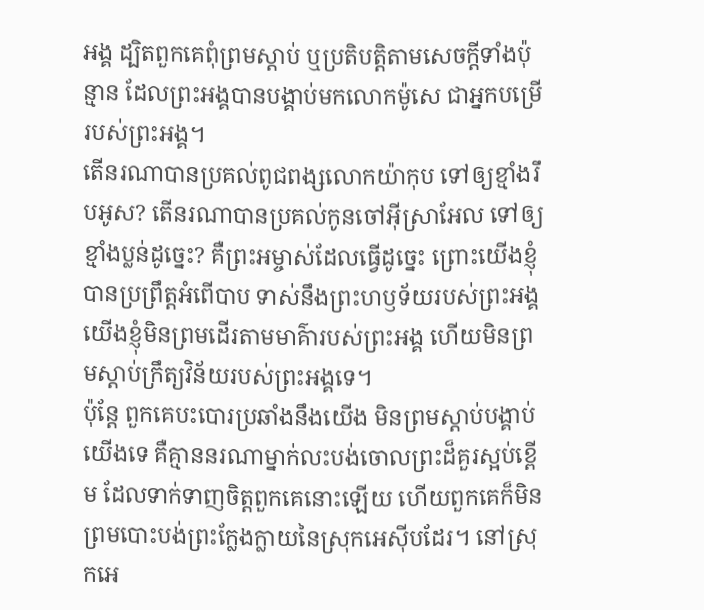អង្គ ដ្បិតពួកគេពុំព្រមស្ដាប់ ឬប្រតិបត្តិតាមសេចក្ដីទាំងប៉ុន្មាន ដែលព្រះអង្គបានបង្គាប់មកលោកម៉ូសេ ជាអ្នកបម្រើរបស់ព្រះអង្គ។
តើនរណាបានប្រគល់ពូជពង្សលោកយ៉ាកុប ទៅឲ្យខ្មាំងរឹបអូស? តើនរណាបានប្រគល់កូនចៅអ៊ីស្រាអែល ទៅឲ្យខ្មាំងប្លន់ដូច្នេះ? គឺព្រះអម្ចាស់ដែលធ្វើដូច្នេះ ព្រោះយើងខ្ញុំបានប្រព្រឹត្តអំពើបាប ទាស់នឹងព្រះហឫទ័យរបស់ព្រះអង្គ យើងខ្ញុំមិនព្រមដើរតាមមាគ៌ារបស់ព្រះអង្គ ហើយមិនព្រមស្ដាប់ក្រឹត្យវិន័យរបស់ព្រះអង្គទេ។
ប៉ុន្តែ ពួកគេបះបោរប្រឆាំងនឹងយើង មិនព្រមស្ដាប់បង្គាប់យើងទេ គឺគ្មាននរណាម្នាក់លះបង់ចោលព្រះដ៏គួរស្អប់ខ្ពើម ដែលទាក់ទាញចិត្តពួកគេនោះឡើយ ហើយពួកគេក៏មិនព្រមបោះបង់ព្រះក្លែងក្លាយនៃស្រុកអេស៊ីបដែរ។ នៅស្រុកអេ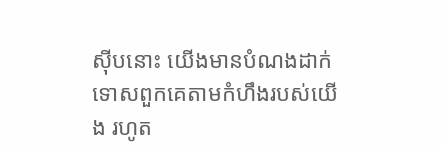ស៊ីបនោះ យើងមានបំណងដាក់ទោសពួកគេតាមកំហឹងរបស់យើង រហូត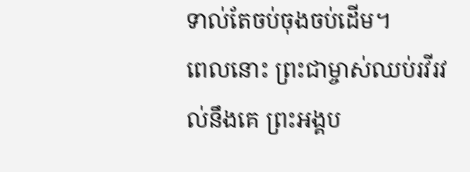ទាល់តែចប់ចុងចប់ដើម។
ពេលនោះ ព្រះជាម្ចាស់ឈប់រវីរវល់នឹងគេ ព្រះអង្គប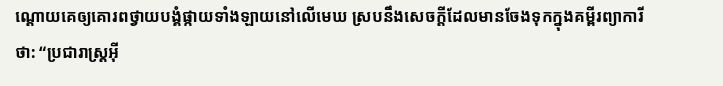ណ្ដោយគេឲ្យគោរពថ្វាយបង្គំផ្កាយទាំងឡាយនៅលើមេឃ ស្របនឹងសេចក្ដីដែលមានចែងទុកក្នុងគម្ពីរព្យាការីថា: “ប្រជារាស្ដ្រអ៊ី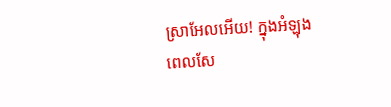ស្រាអែលអើយ! ក្នុងអំឡុងពេលសែ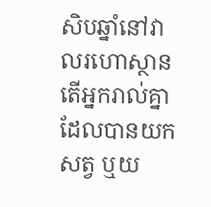សិបឆ្នាំនៅវាលរហោស្ថាន តើអ្នករាល់គ្នាដែលបានយកសត្វ ឬយ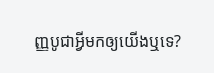ញ្ញបូជាអ្វីមកឲ្យយើងឬទេ?